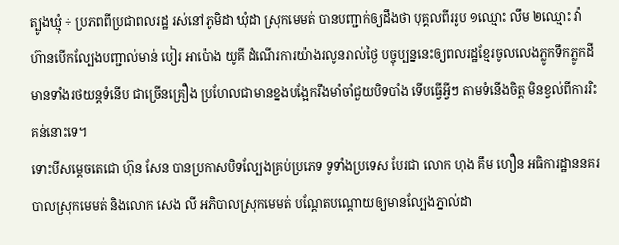ត្បូងឃ្មុំ ÷ ប្រភពពីប្រជាពលរដ្ឋ រស់នៅភូមិដា ឃុំដា ស្រុកមេមត់ បានបញ្ជាក់ឲ្យដឹងថា បុគ្គលពីររូប ១ឈ្មោះ លឹម ២ឈ្មោះ វ៉ា ហ៊ានបើកល្បែងបញ្ជាល់មាន់ បៀរ អាប៉ោង យូគី ដំណើរការយ៉ាងរលូនរាល់ថ្ងៃ បច្ចុប្បន្ននេះឲ្យពលរដ្ឋខ្មែរចូលលេងភ្លូកទឹកភ្លូកដី មានទាំងរថយន្តទំនើប ជាច្រើនគ្រឿង ប្រហែលជាមានខ្នងបង្អែករឹងមាំចាំជួយបិទបាំង ទើបធ្វើអ្វីៗ តាមទំនើងចិត្ត មិនខ្វល់ពីការរិះគន់នោះទេ។
ទោះបីសម្តេចតេជោ ហ៊ុន សែន បានប្រកាសបិទល្បែងគ្រប់ប្រភេទ ទូទាំងប្រទេស បែរជា លោក ហុង គឹម ហឿន អធិការដ្ឋាននគរបាលស្រុកមេមត់ និងលោក សេង លី អភិបាលស្រុកមេមត់ បណ្តែតបណ្តោយឲ្យមានល្បែងភ្នាល់ដា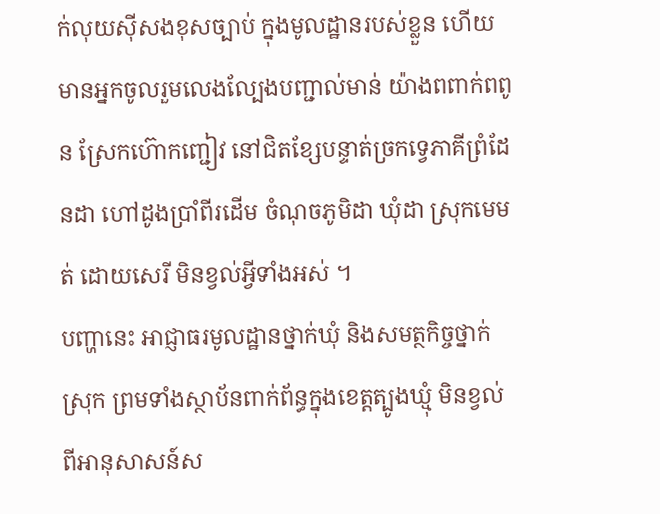ក់លុយស៊ីសងខុសច្បាប់ ក្នុងមូលដ្ឋានរបស់ខ្លួន ហើយមានអ្នកចូលរួមលេងល្បែងបញ្ជាល់មាន់ យ៉ាងពពាក់ពពូន ស្រែកហ៊ោកញ្ជៀវ នៅជិតខ្សែបន្ទាត់ច្រកទ្វេភាគីព្រំដែនដា ហៅដូងប្រាំពីរដើម ចំណុចភូមិដា ឃុំដា ស្រុកមេមត់ ដោយសេរី មិនខ្វល់អ្វីទាំងអស់ ។
បញ្ហានេះ អាជ្ញាធរមូលដ្ឋានថ្នាក់ឃុំ និងសមត្ថកិច្ចថ្នាក់ស្រុក ព្រមទាំងស្ថាប័នពាក់ព័ន្ធក្នុងខេត្តត្បូងឃ្មុំ មិនខ្វល់ពីអានុសាសន៍ស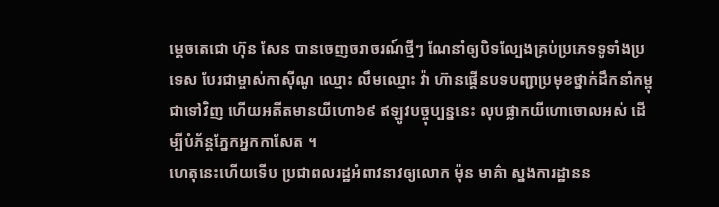ម្តេចតេជោ ហ៊ុន សែន បានចេញចរាចរណ៍ថ្មីៗ ណែនាំឲ្យបិទល្បែងគ្រប់ប្រភេទទូទាំងប្រទេស បែរជាម្ចាស់កាស៊ីណូ ឈ្មោះ លឹមឈ្មោះ វ៉ា ហ៊ានផ្គើនបទបញ្ជាប្រមុខថ្នាក់ដឹកនាំកម្ពុជាទៅវិញ ហើយអតីតមានយីហោ៦៩ ឥឡូវបច្ចុប្បន្ននេះ លុបផ្លាកយីហោចោលអស់ ដើម្បីបំភ័ន្តភ្នែកអ្នកកាសែត ។
ហេតុនេះហើយទើប ប្រជាពលរដ្ឋអំពាវនាវឲ្យលោក ម៉ុន មាគ៌ា ស្នងការដ្ឋានន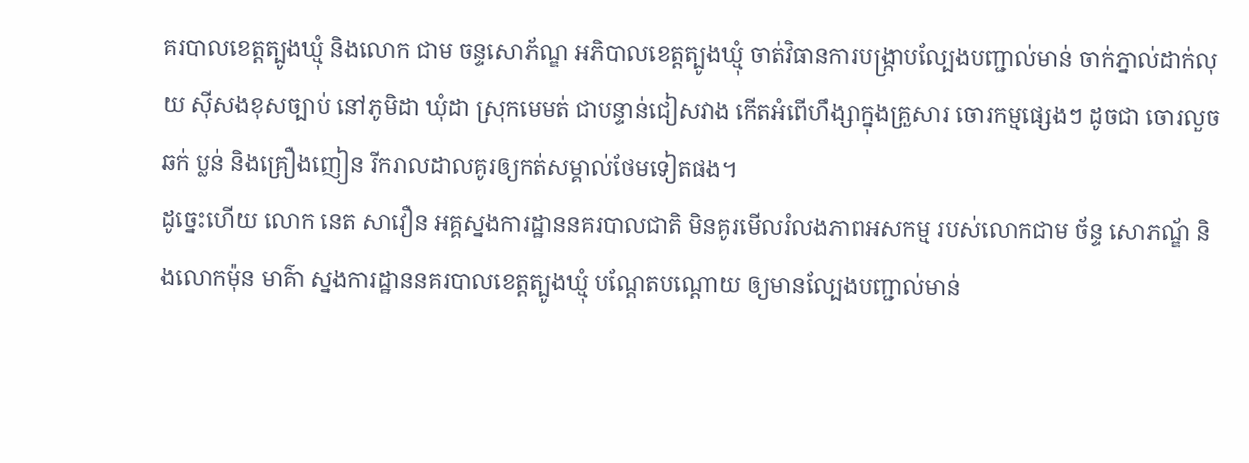គរបាលខេត្តត្បូងឃ្មុំ និងលោក ជាម ចន្ទសោភ័ណ្ឌ អភិបាលខេត្តត្បូងឃ្មុំ ចាត់វិធានការបង្ក្រាបល្បែងបញ្ជាល់មាន់ ចាក់ភ្នាល់ដាក់លុយ ស៊ីសងខុសច្បាប់ នៅភូមិដា ឃុំដា ស្រុកមេមត់ ជាបន្ទាន់ជៀសវាង កើតអំពើហឹង្សាក្នុងគ្រួសារ ចោរកម្មផ្សេងៗ ដូចជា ចោរលួច ឆក់ ប្លន់ និងគ្រឿងញៀន រីករាលដាលគូរឲ្យកត់សម្គាល់ថែមទៀតផង។
ដូច្នេះហើយ លោក នេត សាវឿន អគ្គស្នងការដ្ឋាននគរបាលជាតិ មិនគូរមេីលរំលងភាពអសកម្ម របស់លោកជាម ច័ន្ទ សោភណ្ឌ័ និងលោកម៉ុន មាគ៌ា ស្នងការដ្ឋាននគរបាលខេត្តត្បូងឃ្មុំ បណ្តែតបណ្តោយ ឲ្យមានល្បែងបញ្ជាល់មាន់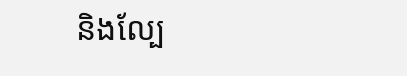និងល្បែ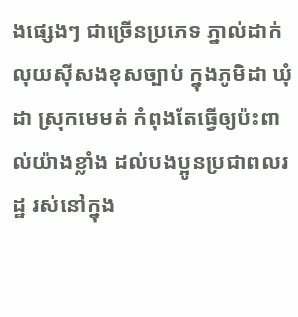ងផ្សេងៗ ជាច្រើនប្រភេទ ភ្នាល់ដាក់លុយស៊ីសងខុសច្បាប់ ក្នុងភូមិដា ឃុំដា ស្រុកមេមត់ កំពុងតែធ្វើឲ្យប៉ះពាល់យ៉ាងខ្លាំង ដល់បងប្អូនប្រជាពលរដ្ឋ រស់នៅក្នុង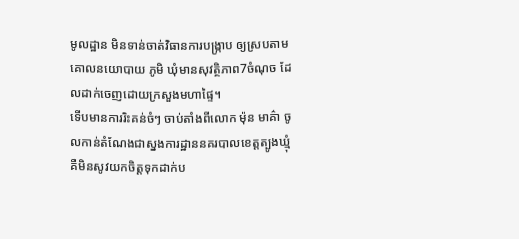មូលដ្ឋាន មិនទាន់ចាត់វិធានការបង្ក្រាប ឲ្យស្របតាមគោលនយោបាយ ភូមិ ឃុំមានសុវត្ថិភាព7ចំណុច ដែលដាក់ចេញដោយក្រសួងមហាផ្ទៃ។
ទើបមានការរិះគន់ចំៗ ចាប់តាំងពីលោក ម៉ុន មាគ៌ា ចូលកាន់តំណែងជាស្នងការដ្ឋាននគរបាលខេត្តត្បូងឃ្មុំ គឺមិនសូវយកចិត្តទុកដាក់ប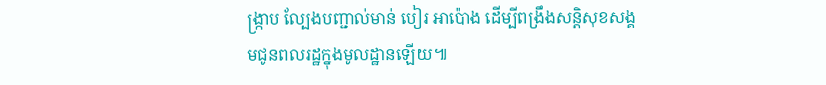ង្ក្រាប ល្បែងបញ្ជាល់មាន់ បៀរ អាប៉ោង ដើម្បីពង្រឹងសន្តិសុខសង្គមជូនពលរដ្ឋក្នុងមូលដ្ឋានឡេីយ៕